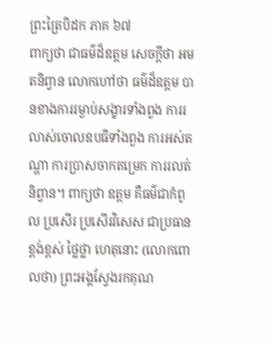ព្រះត្រៃបិដក ភាគ ៦៧
ពាក្យថា ជាធម៌ដ៏ឧត្តម សេចក្តីថា អមតនិព្វាន លោកហៅថា ធម៌ដ៏ឧត្តម បានខាងការរម្ងាប់សង្ខារទាំងពួង ការរលាស់ចោលឧបធិទាំងពួង ការអស់តណ្ហា ការប្រាសចាកតម្រេក ការរលត់និព្វាន។ ពាក្យថា ឧត្តម គឺធម៌ជាកំពូល ប្រសើរ ប្រសើរវិសេស ជាប្រធាន ខ្ពង់ខ្ពស់ ថ្លៃថ្លា ហេតុនោះ (លោកពោលថា) ព្រះអង្គស្វែងរកគុណ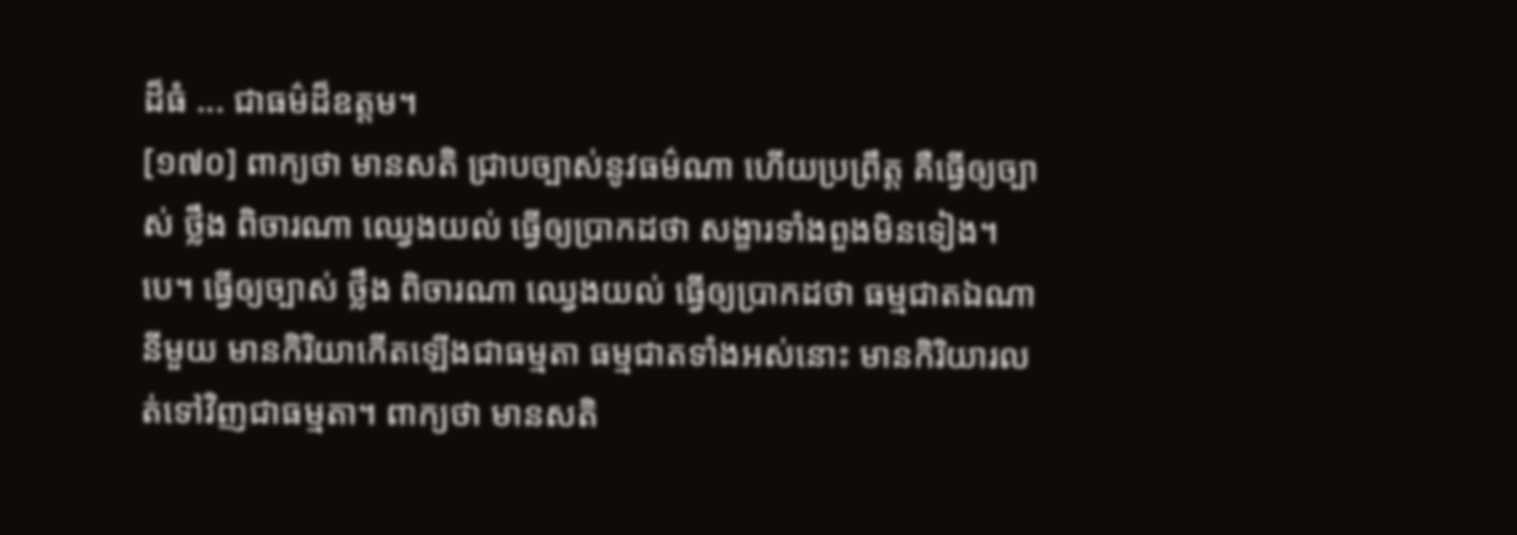ដ៏ធំ ... ជាធម៌ដ៏ឧត្តម។
[១៧០] ពាក្យថា មានសតិ ជ្រាបច្បាស់នូវធម៌ណា ហើយប្រព្រឹត្ត គឺធ្វើឲ្យច្បាស់ ថ្លឹង ពិចារណា ឈ្វេងយល់ ធ្វើឲ្យប្រាកដថា សង្ខារទាំងពួងមិនទៀង។បេ។ ធ្វើឲ្យច្បាស់ ថ្លឹង ពិចារណា ឈ្វេងយល់ ធ្វើឲ្យប្រាកដថា ធម្មជាតឯណានីមួយ មានកិរិយាកើតឡើងជាធម្មតា ធម្មជាតទាំងអស់នោះ មានកិរិយារលត់ទៅវិញជាធម្មតា។ ពាក្យថា មានសតិ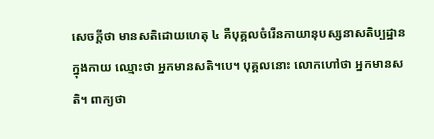សេចក្តីថា មានសតិដោយហេតុ ៤ គឺបុគ្គលចំរើនកាយានុបស្សនាសតិប្បដ្ឋានក្នុងកាយ ឈ្មោះថា អ្នកមានសតិ។បេ។ បុគ្គលនោះ លោកហៅថា អ្នកមានសតិ។ ពាក្យថា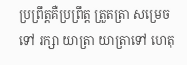ប្រព្រឹត្តគឺប្រព្រឹត្ត ត្រួតត្រា សម្រេច ទៅ រក្សា យាត្រា យាត្រាទៅ ហេតុ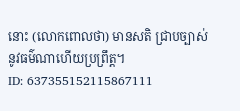នោះ (លោកពោលថា) មានសតិ ជា្របច្បាស់នូវធម៌ណាហើយប្រព្រឹត្ត។
ID: 637355152115867111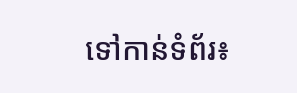ទៅកាន់ទំព័រ៖